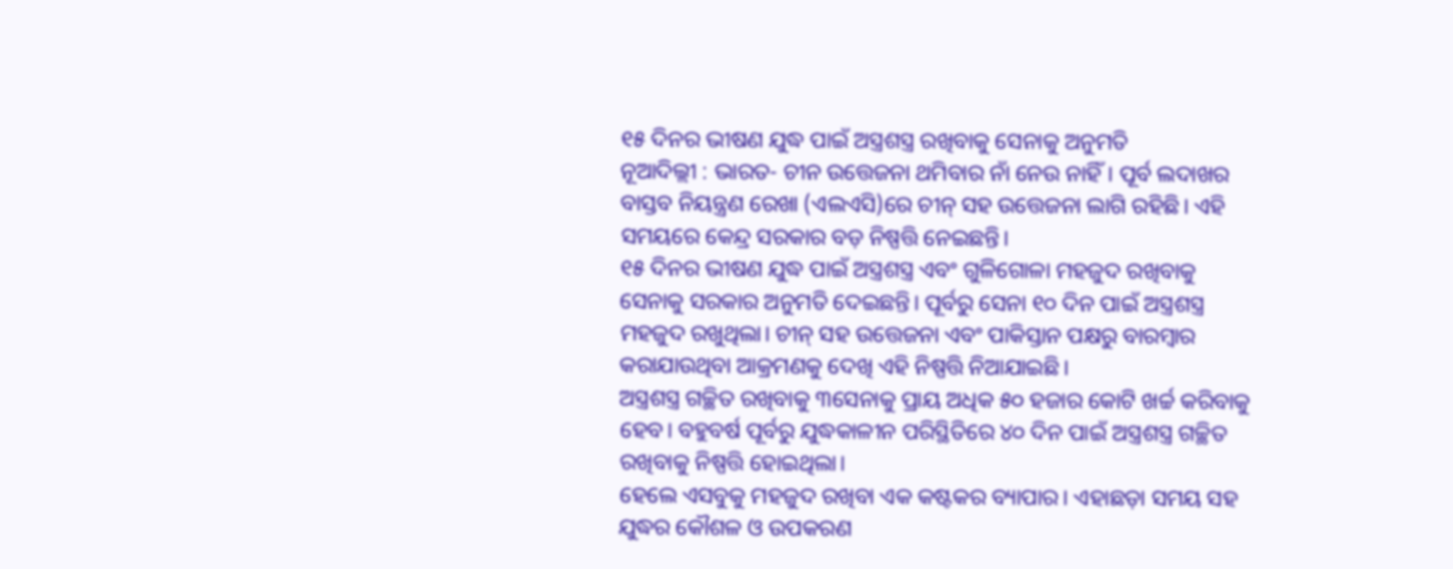୧୫ ଦିନର ଭୀଷଣ ଯୁଦ୍ଧ ପାଇଁ ଅସ୍ତ୍ରଶସ୍ତ୍ର ରଖିବାକୁ ସେନାକୁ ଅନୁମତି
ନୂଆଦିଲ୍ଲୀ : ଭାରତ- ଚୀନ ଉତ୍ତେଜନା ଥମିବାର ନାଁ ନେଉ ନାହିଁ। ପୂର୍ବ ଲଦାଖର ବାସ୍ତବ ନିୟନ୍ତ୍ରଣ ରେଖା (ଏଲଏସି)ରେ ଚୀନ୍ ସହ ଉତ୍ତେଜନା ଲାଗି ରହିଛି। ଏହି ସମୟରେ କେନ୍ଦ୍ର ସରକାର ବଡ଼ ନିଷ୍ପତ୍ତି ନେଇଛନ୍ତି।
୧୫ ଦିନର ଭୀଷଣ ଯୁଦ୍ଧ ପାଇଁ ଅସ୍ତ୍ରଶସ୍ତ୍ର ଏବଂ ଗୁଳିଗୋଳା ମହଜୁଦ ରଖିବାକୁ ସେନାକୁ ସରକାର ଅନୁମତି ଦେଇଛନ୍ତି। ପୂର୍ବରୁ ସେନା ୧୦ ଦିନ ପାଇଁ ଅସ୍ତ୍ରଶସ୍ତ୍ର ମହଜୁଦ ରଖୁଥିଲା। ଚୀନ୍ ସହ ଉତ୍ତେଜନା ଏବଂ ପାକିସ୍ତାନ ପକ୍ଷରୁ ବାରମ୍ବାର କରାଯାଉଥିବା ଆକ୍ରମଣକୁ ଦେଖି ଏହି ନିଷ୍ପତ୍ତି ନିଆଯାଇଛି।
ଅସ୍ତ୍ରଶସ୍ତ୍ର ଗଚ୍ଛିତ ରଖିବାକୁ ୩ସେନାକୁ ପ୍ରାୟ ଅଧିକ ୫୦ ହଜାର କୋଟି ଖର୍ଚ୍ଚ କରିବାକୁ ହେବ। ବହୁବର୍ଷ ପୂର୍ବରୁ ଯୁଦ୍ଧକାଳୀନ ପରିସ୍ଥିତିରେ ୪୦ ଦିନ ପାଇଁ ଅସ୍ତ୍ରଶସ୍ତ୍ର ଗଚ୍ଛିତ ରଖିବାକୁ ନିଷ୍ପତ୍ତି ହୋଇଥିଲା।
ହେଲେ ଏସବୁକୁ ମହଜୁଦ ରଖିବା ଏକ କଷ୍ଟକର ବ୍ୟାପାର। ଏହାଛଡ଼ା ସମୟ ସହ ଯୁଦ୍ଧର କୌଶଳ ଓ ଉପକରଣ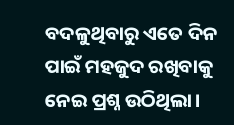ବଦଳୁଥିବାରୁ ଏତେ ଦିନ ପାଇଁ ମହଜୁଦ ରଖିବାକୁ ନେଇ ପ୍ରଶ୍ନ ଉଠିଥିଲା।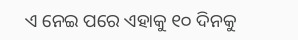ଏ ନେଇ ପରେ ଏହାକୁ ୧୦ ଦିନକୁ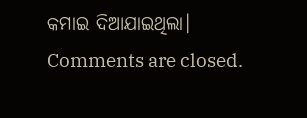କମାଇ ଦିଆଯାଇଥିଲା।
Comments are closed.